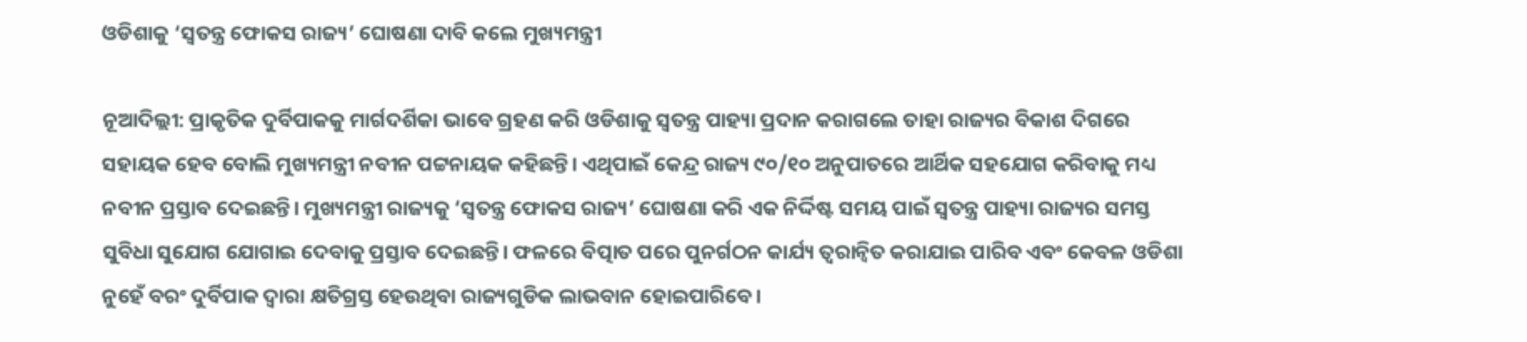ଓଡିଶାକୁ ‘ସ୍ୱତନ୍ତ୍ର ଫୋକସ ରାଜ୍ୟ’ ଘୋଷଣା ଦାବି କଲେ ମୁଖ୍ୟମନ୍ତ୍ରୀ

ନୂଆଦିଲ୍ଲୀ: ପ୍ରାକୃତିକ ଦୁର୍ବିପାକକୁ ମାର୍ଗଦର୍ଶିକା ଭାବେ ଗ୍ରହଣ କରି ଓଡିଶାକୁ ସ୍ୱତନ୍ତ୍ର ପାହ୍ୟା ପ୍ରଦାନ କରାଗଲେ ତାହା ରାଜ୍ୟର ବିକାଶ ଦିଗରେ ସହାୟକ ହେବ ବୋଲି ମୁଖ୍ୟମନ୍ତ୍ରୀ ନବୀନ ପଟ୍ଟନାୟକ କହିଛନ୍ତି। ଏଥିପାଇଁ କେନ୍ଦ୍ର ରାଜ୍ୟ ୯୦/୧୦ ଅନୁପାତରେ ଆର୍ଥିକ ସହଯୋଗ କରିବାକୁ ମଧ୍ୟ ନବୀନ ପ୍ରସ୍ତାବ ଦେଇଛନ୍ତି। ମୁଖ୍ୟମନ୍ତ୍ରୀ ରାଜ୍ୟକୁ ‘ସ୍ୱତନ୍ତ୍ର ଫୋକସ ରାଜ୍ୟ’ ଘୋଷଣା କରି ଏକ ନିର୍ଦ୍ଦିଷ୍ଟ ସମୟ ପାଇଁ ସ୍ୱତନ୍ତ୍ର ପାହ୍ୟା ରାଜ୍ୟର ସମସ୍ତ ସୁବିଧା ସୁଯୋଗ ଯୋଗାଇ ଦେବାକୁ ପ୍ରସ୍ତାବ ଦେଇଛନ୍ତି। ଫଳରେ ବିତ୍ପାତ ପରେ ପୁନର୍ଗଠନ କାର୍ଯ୍ୟ ତ୍ୱରାନ୍ୱିତ କରାଯାଇ ପାରିବ ଏବଂ କେବଳ ଓଡିଶା ନୁହେଁ ବରଂ ଦୁର୍ବିପାକ ଦ୍ୱାରା କ୍ଷତିଗ୍ରସ୍ତ ହେଉଥିବା ରାଜ୍ୟଗୁଡିକ ଲାଭବାନ ହୋଇପାରିବେ।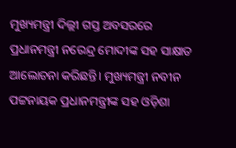ମୁଖ୍ୟମନ୍ତ୍ରୀ ଦିଲ୍ଲୀ ଗସ୍ତ ଅବସରରେ ପ୍ରଧାନମନ୍ତ୍ରୀ ନରେନ୍ଦ୍ର ମୋଦୀଙ୍କ ସହ ସାକ୍ଷାତ ଆଲୋଚନା କରିଛନ୍ତି। ମୁଖ୍ୟମନ୍ତ୍ରୀ ନବୀନ ପଟ୍ଟନାୟକ ପ୍ରଧାନମନ୍ତ୍ରୀଙ୍କ ସହ ଓଡ଼ିଶା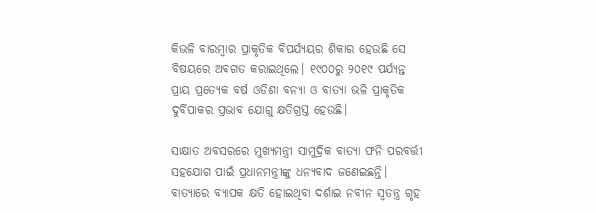କିଭଳି ବାରମ୍ବାର ପ୍ରାକୃତିକ ବିପର୍ଯ୍ୟୟର ଶିକାର ହେଉଛି ସେ ବିଷୟରେ ଅବଗତ କରାଇଥିଲେ। ୧୯୦୦ରୁ ୨୦୧୯ ପର୍ଯ୍ୟନ୍ତ ପ୍ରାୟ ପ୍ରତ୍ୟେକ ବର୍ଷ ଓଡିଶା ବନ୍ୟା ଓ ବାତ୍ୟା ଭଳି ପ୍ରାକୃତିକ ଦୁର୍ବିପାକର ପ୍ରଭାବ ଯୋଗୁ କ୍ଷତିଗ୍ରସ୍ତ ହେଉଛି।

ସାକ୍ଷାତ ଅବସରରେ ମୁଖ୍ୟମନ୍ତ୍ରୀ ସାମୁଦ୍ରିକ ବାତ୍ୟା ଫନି ପରବର୍ତ୍ତୀ ସହଯୋଗ ପାଇଁ ପ୍ରଧାନମନ୍ତ୍ରୀଙ୍କୁ ଧନ୍ୟବାଦ ଜଣେଇଛନ୍ତି। ବାତ୍ୟାରେ ବ୍ୟାପକ କ୍ଷତି ହୋଇଥିବା ଦର୍ଶାଇ ନବୀନ ସ୍ୱତନ୍ତ୍ର ଗୃହ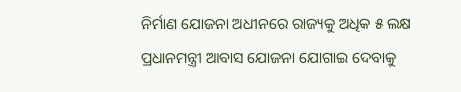ନିର୍ମାଣ ଯୋଜନା ଅଧୀନରେ ରାଜ୍ୟକୁ ଅଧିକ ୫ ଲକ୍ଷ ପ୍ରଧାନମନ୍ତ୍ରୀ ଆବାସ ଯୋଜନା ଯୋଗାଇ ଦେବାକୁ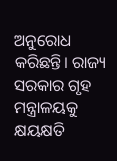ଅନୁରୋଧ କରିଛନ୍ତି। ରାଜ୍ୟ ସରକାର ଗୃହ ମନ୍ତ୍ରାଳୟକୁ କ୍ଷୟକ୍ଷତି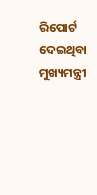ରିପୋର୍ଟ ଦେଇଥିବା ମୁଖ୍ୟମନ୍ତ୍ରୀ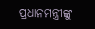ପ୍ରଧାନମନ୍ତ୍ରୀଙ୍କୁ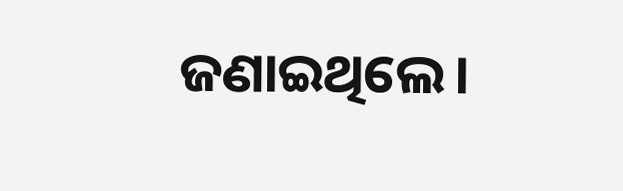ଜଣାଇଥିଲେ।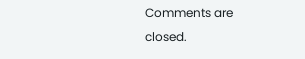Comments are closed.